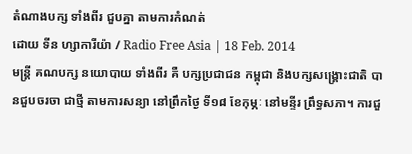តំណាងបក្ស ទាំងពីរ ជួបគ្នា តាមការកំណត់
ដោយ ទីន ហ្សាការីយ៉ា / Radio Free Asia | 18 Feb. 2014
មន្ត្រី គណបក្ស នយោបាយ ទាំងពីរ គឺ បក្សប្រជាជន កម្ពុជា និងបក្សសង្គ្រោះជាតិ បានជួបចរចា ជាថ្មី តាមការសន្យា នៅព្រឹកថ្ងៃ ទី១៨ ខែកុម្ភៈ នៅមន្ទីរ ព្រឹទ្ធសភា។ ការជួ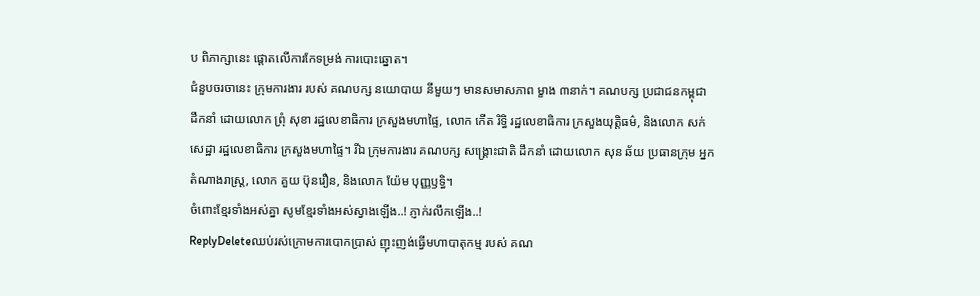ប ពិភាក្សានេះ ផ្ដោតលើការកែទម្រង់ ការបោះឆ្នោត។
ជំនួបចរចានេះ ក្រុមការងារ របស់ គណបក្ស នយោបាយ នីមួយៗ មានសមាសភាព ម្ខាង ៣នាក់។ គណបក្ស ប្រជាជនកម្ពុជា ដឹកនាំ ដោយលោក ព្រុំ សុខា រដ្ឋលេខាធិការ ក្រសួងមហាផ្ទៃ, លោក កើត រិទ្ធិ រដ្ឋលេខាធិការ ក្រសួងយុត្តិធម៌, និងលោក សក់ សេដ្ឋា រដ្ឋលេខាធិការ ក្រសួងមហាផ្ទៃ។ រីឯ ក្រុមការងារ គណបក្ស សង្គ្រោះជាតិ ដឹកនាំ ដោយលោក សុន ឆ័យ ប្រធានក្រុម អ្នកតំណាងរាស្ត្រ, លោក គួយ ប៊ុនរឿន, និងលោក យ៉ែម បុញ្ញឫទ្ធិ។
ចំពោះខ្មែរទាំងអស់គ្នា សូមខ្មែរទាំងអស់ស្វាងឡើង..! ភ្ញាក់រលឹកឡើង..!
ReplyDeleteឈប់រស់ក្រោមការបោកប្រាស់ ញុះញង់ធ្វើមហាបាតុកម្ម របស់ គណ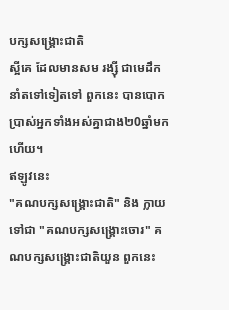បក្សសង្គ្រោះជាតិ
ស្អីគេ ដែលមានសម រង្ស៊ី ជាមេដឹកនាំតទៅទៀតទៅ ពួកនេះ បានបោកប្រាស់អ្នកទាំងអស់គ្នាជាង២0ឆ្នាំមកហើយ។
ឥឡូវនេះ
"គណបក្សសង្គ្រោះជាតិ" និង ក្លាយទៅជា "គណបក្សសង្គ្រោះចោរ" គណបក្សសង្គ្រោះជាតិយួន ពួកនេះ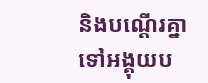និងបណ្ដើរគ្នាទៅអង្គុយប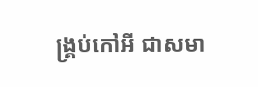ង្គ្រប់កៅអី ជាសមា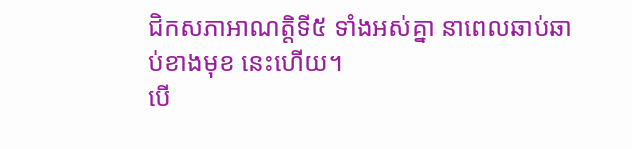ជិកសភាអាណត្តិទី៥ ទាំងអស់គ្នា នាពេលឆាប់ឆាប់ខាងមុខ នេះហើយ។
បើ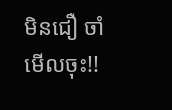មិនជឿ ចាំមើលចុះ!!